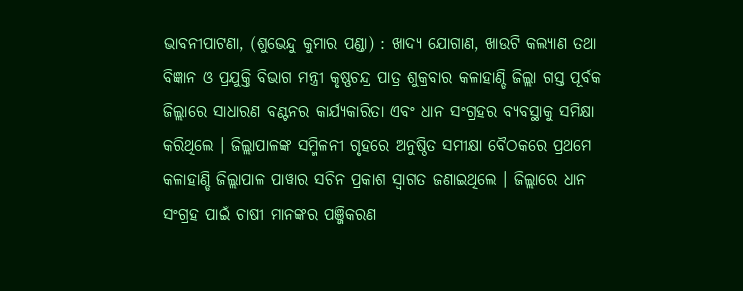ଭାବନୀପାଟଣା, (ଶୁଭେନ୍ଦୁ କୁମାର ପଣ୍ଡା) : ଖାଦ୍ୟ ଯୋଗାଣ, ଖାଉଟି କଲ୍ୟାଣ ତଥା ବିଜ୍ଞାନ ଓ ପ୍ରଯୁକ୍ତି ବିଭାଗ ମନ୍ତ୍ରୀ କୃଷ୍ଣଚନ୍ଦ୍ର ପାତ୍ର ଶୁକ୍ରବାର କଳାହାଣ୍ଡି ଜିଲ୍ଲା ଗସ୍ତ ପୂର୍ବକ ଜିଲ୍ଲାରେ ସାଧାରଣ ବଣ୍ଟନର କାର୍ଯ୍ୟକାରିତା ଏବଂ ଧାନ ସଂଗ୍ରହର ବ୍ୟବସ୍ଥାକୁ ସମିକ୍ଷା କରିଥିଲେ । ଜିଲ୍ଲାପାଳଙ୍କ ସମ୍ମିଳନୀ ଗୃହରେ ଅନୁଷ୍ଠିତ ସମୀକ୍ଷା ବୈଠକରେ ପ୍ରଥମେ କଳାହାଣ୍ଡି ଜିଲ୍ଲାପାଳ ପାୱାର ସଚିନ ପ୍ରକାଶ ସ୍ଵାଗତ ଜଣାଇଥିଲେ । ଜିଲ୍ଲାରେ ଧାନ ସଂଗ୍ରହ ପାଇଁ ଚାଷୀ ମାନଙ୍କର ପଞ୍ଜିକରଣ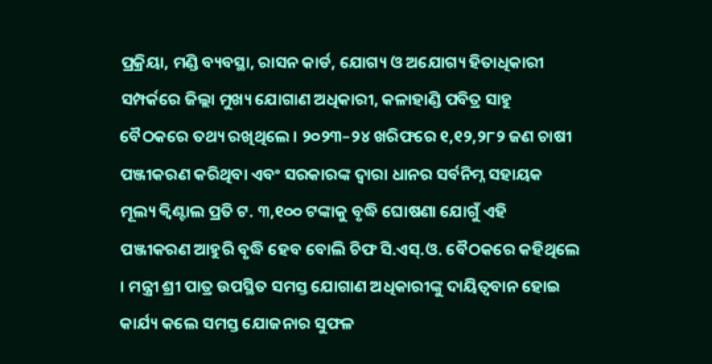ପ୍ରକ୍ରିୟା, ମଣ୍ଡି ବ୍ୟବସ୍ଥା, ରାସନ କାର୍ଡ, ଯୋଗ୍ୟ ଓ ଅଯୋଗ୍ୟ ହିତାଧିକାରୀ ସମ୍ପର୍କରେ ଜିଲ୍ଲା ମୁଖ୍ୟ ଯୋଗାଣ ଅଧିକାରୀ, କଳାହାଣ୍ଡି ପବିତ୍ର ସାହୁ ବୈଠକରେ ତଥ୍ୟ ରଖିଥିଲେ । ୨୦୨୩–୨୪ ଖରିଫରେ ୧,୧୨,୨୮୨ ଜଣ ଚାଷୀ ପଞ୍ଜୀକରଣ କରିଥିବା ଏବଂ ସରକାରଙ୍କ ଦ୍ଵାରା ଧାନର ସର୍ବନିମ୍ନ ସହାୟକ ମୂଲ୍ୟ କ୍ୱିଣ୍ଟାଲ ପ୍ରତି ଟ. ୩,୧୦୦ ଟଙ୍କାକୁ ବୃଦ୍ଧି ଘୋଷଣା ଯୋଗୁଁ ଏହି ପଞ୍ଜୀକରଣ ଆହୁରି ବୃଦ୍ଧି ହେବ ବୋଲି ଚିଫ ସି.ଏସ୍.ଓ. ବୈଠକରେ କହିଥିଲେ । ମନ୍ତ୍ରୀ ଶ୍ରୀ ପାତ୍ର ଉପସ୍ଥିତ ସମସ୍ତ ଯୋଗାଣ ଅଧିକାରୀଙ୍କୁ ଦାୟିତ୍ଵବାନ ହୋଇ କାର୍ଯ୍ୟ କଲେ ସମସ୍ତ ଯୋଜନାର ସୁଫଳ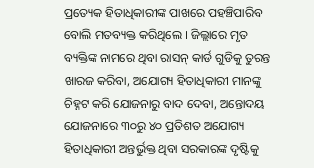ପ୍ରତ୍ୟେକ ହିତାଧିକାରୀଙ୍କ ପାଖରେ ପହଞ୍ଚିପାରିବ ବୋଲି ମତବ୍ୟକ୍ତ କରିଥିଲେ । ଜିଲ୍ଲାରେ ମୃତ ବ୍ୟକ୍ତିଙ୍କ ନାମରେ ଥିବା ରାସନ୍ କାର୍ଡ ଗୁଡିକୁ ତୁରନ୍ତ ଖାରଜ କରିବା, ଅଯୋଗ୍ୟ ହିତାଧିକାରୀ ମାନଙ୍କୁ ଚିହ୍ନଟ କରି ଯୋଜନାରୁ ବାଦ ଦେବା, ଅନ୍ତୋଦୟ ଯୋଜନାରେ ୩୦ରୁ ୪୦ ପ୍ରତିଶତ ଅଯୋଗ୍ୟ ହିତାଧିକାରୀ ଅନ୍ତର୍ଭୁକ୍ତ ଥିବା ସରକାରଙ୍କ ଦୃଷ୍ଟିକୁ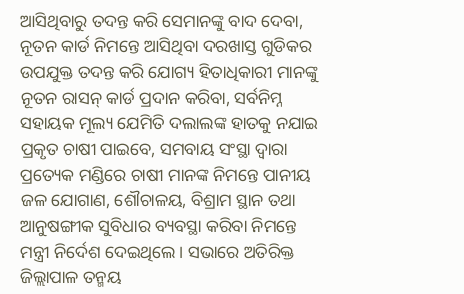ଆସିଥିବାରୁ ତଦନ୍ତ କରି ସେମାନଙ୍କୁ ବାଦ ଦେବା, ନୂତନ କାର୍ଡ ନିମନ୍ତେ ଆସିଥିବା ଦରଖାସ୍ତ ଗୁଡିକର ଉପଯୁକ୍ତ ତଦନ୍ତ କରି ଯୋଗ୍ୟ ହିତାଧିକାରୀ ମାନଙ୍କୁ ନୂତନ ରାସନ୍ କାର୍ଡ ପ୍ରଦାନ କରିବା, ସର୍ବନିମ୍ନ ସହାୟକ ମୂଲ୍ୟ ଯେମିତି ଦଲାଲଙ୍କ ହାତକୁ ନଯାଇ ପ୍ରକୃତ ଚାଷୀ ପାଇବେ, ସମବାୟ ସଂସ୍ଥା ଦ୍ୱାରା ପ୍ରତ୍ୟେକ ମଣ୍ଡିରେ ଚାଷୀ ମାନଙ୍କ ନିମନ୍ତେ ପାନୀୟ ଜଳ ଯୋଗାଣ, ଶୌଚାଳୟ, ବିଶ୍ରାମ ସ୍ଥାନ ତଥା ଆନୁଷଙ୍ଗୀକ ସୁବିଧାର ବ୍ୟବସ୍ଥା କରିବା ନିମନ୍ତେ ମନ୍ତ୍ରୀ ନିର୍ଦେଶ ଦେଇଥିଲେ । ସଭାରେ ଅତିରିକ୍ତ ଜିଲ୍ଲାପାଳ ତନ୍ମୟ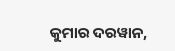କୁମାର ଦରୱାନ,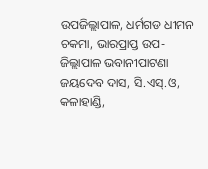ଉପଜିଲ୍ଲାପାଳ, ଧର୍ମଗଡ ଧୀମନ ଚକମା, ଭାରପ୍ରାପ୍ତ ଉପ-ଜିଲ୍ଲାପାଳ ଭବାନୀପାଟଣା ଜୟଦେବ ଦାସ, ସି.ଏସ୍.ଓ, କଳାହାଣ୍ଡି,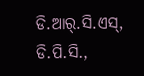ଡି.ଆର୍.ସି.ଏସ୍, ଡି.ପି.ସି.,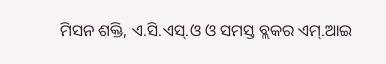ମିସନ ଶକ୍ତି, ଏ.ସି.ଏସ୍.ଓ ଓ ସମସ୍ତ ବ୍ଲକର ଏମ୍.ଆଇ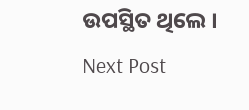ଉପସ୍ଥିତ ଥିଲେ ।
Next Post